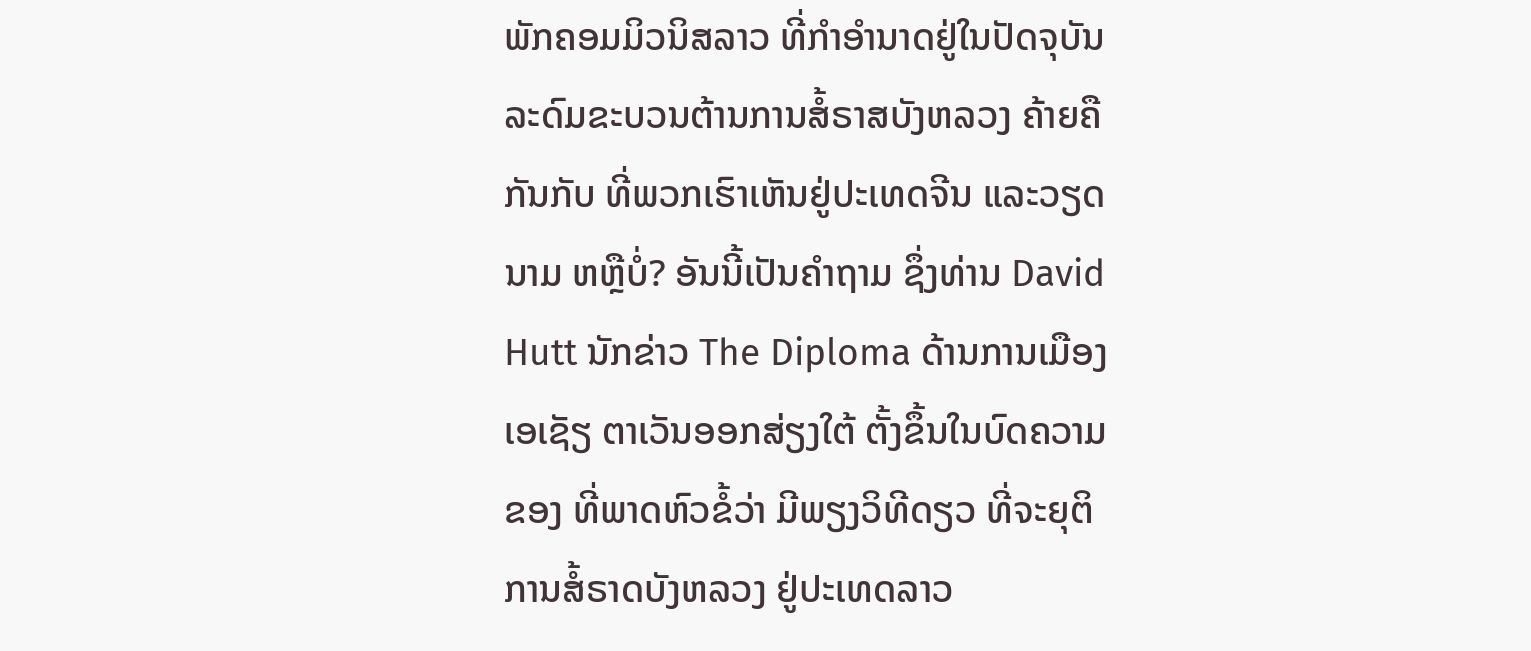ພັກຄອມມິວນິສລາວ ທີ່ກຳອຳນາດຢູ່ໃນປັດຈຸບັນ ລະດົມຂະບວນຕ້ານການສໍ້ຣາສບັງຫລວງ ຄ້າຍຄືກັນກັບ ທີ່ພວກເຮົາເຫັນຢູ່ປະເທດຈີນ ແລະວຽດນາມ ຫຫຼືບໍ່? ອັນນີ້ເປັນຄຳຖາມ ຊຶ່ງທ່ານ David Hutt ນັກຂ່າວ The Diploma ດ້ານການເມືອງເອເຊັຽ ຕາເວັນອອກສ່ຽງໃຕ້ ຕັ້ງຂຶ້ນໃນບົດຄວາມຂອງ ທີ່ພາດຫົວຂໍ້ວ່າ ມີພຽງວິທີດຽວ ທີ່ຈະຍຸຕິການສໍ້ຣາດບັງຫລວງ ຢູ່ປະເທດລາວ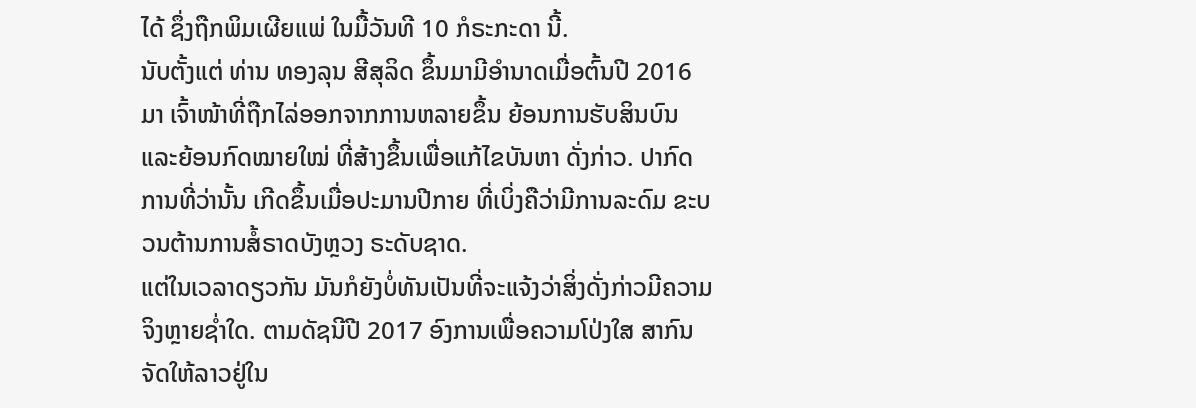ໄດ້ ຊຶ່ງຖືກພິມເຜີຍແພ່ ໃນມື້ວັນທີ 10 ກໍຣະກະດາ ນີ້.
ນັບຕັ້ງແຕ່ ທ່ານ ທອງລຸນ ສີສຸລິດ ຂຶ້ນມາມີອຳນາດເມື່ອຕົ້ນປີ 2016 ມາ ເຈົ້າໜ້າທີ່ຖືກໄລ່ອອກຈາກການຫລາຍຂຶ້ນ ຍ້ອນການຮັບສິນບົນ ແລະຍ້ອນກົດໝາຍໃໝ່ ທີ່ສ້າງຂຶ້ນເພື່ອແກ້ໄຂບັນຫາ ດັ່ງກ່າວ. ປາກົດການທີ່ວ່ານັ້ນ ເກີດຂຶ້ນເມື່ອປະມານປີກາຍ ທີ່ເບິ່ງຄືວ່າມີການລະດົມ ຂະບວນຕ້ານການສໍ້ຣາດບັງຫຼວງ ຣະດັບຊາດ.
ແຕ່ໃນເວລາດຽວກັນ ມັນກໍຍັງບໍ່ທັນເປັນທີ່ຈະແຈ້ງວ່າສິ່ງດັ່ງກ່າວມີຄວາມຈິງຫຼາຍຊ່ຳໃດ. ຕາມດັຊນີປີ 2017 ອົງການເພື່ອຄວາມໂປ່ງໃສ ສາກົນ ຈັດໃຫ້ລາວຢູ່ໃນ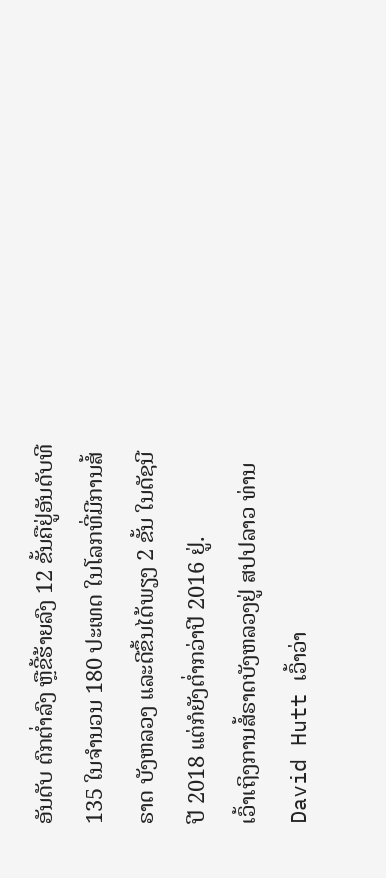ອັນດັບ ຕົກຕ່ຳລົງ ຫຼືຂີ້ຮ້າຍລົງ 12 ຂັ້ນຄືຢູ່ອັນດັບທີ 135 ໃນຈຳນວນ 180 ປະເທດ ໃນໂລກທີ່ມີການສໍ້ຣາດ ບັງຫລວງ ແລະດີຂຶ້ນໄດ້ພຽງ 2 ຂັ້ນ ໃນດັຊນີ ປີ 2018 ແຕ່ກໍຍັງຕ່ຳກວ່າປີ 2016 ຢູ່.
ເວົ້າເຖິງການສໍ້ຣາດບັງຫລວງຢູ່ ສປປລາວ ທ່ານ David Hutt ເວົ້າວ່າ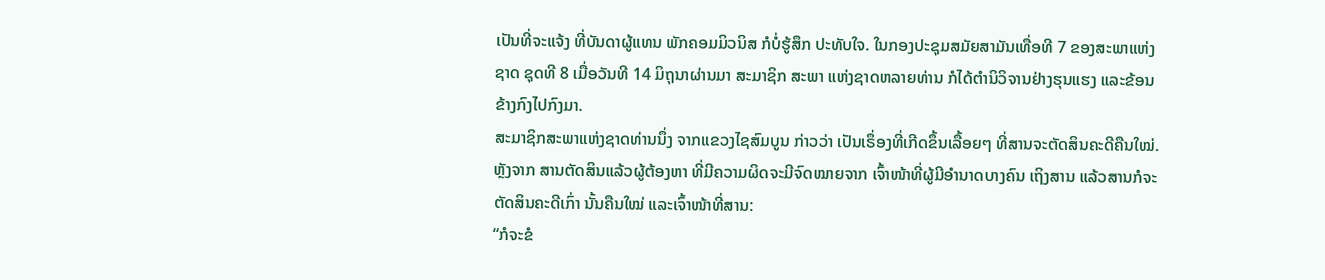ເປັນທີ່ຈະແຈ້ງ ທີ່ບັນດາຜູ້ແທນ ພັກຄອມມິວນິສ ກໍບໍ່ຮູ້ສຶກ ປະທັບໃຈ. ໃນກອງປະຊຸມສມັຍສາມັນເທື່ອທີ 7 ຂອງສະພາແຫ່ງຊາດ ຊຸດທີ 8 ເມື່ອວັນທີ 14 ມິຖຸນາຜ່ານມາ ສະມາຊິກ ສະພາ ແຫ່ງຊາດຫລາຍທ່ານ ກໍໄດ້ຕຳນິວິຈານຢ່າງຮຸນແຮງ ແລະຂ້ອນຂ້າງກົງໄປກົງມາ.
ສະມາຊິກສະພາແຫ່ງຊາດທ່ານນຶ່ງ ຈາກແຂວງໄຊສົມບູນ ກ່າວວ່າ ເປັນເຣຶ່ອງທີ່ເກີດຂຶ້ນເລື້ອຍໆ ທີ່ສານຈະຕັດສິນຄະດີຄືນໃໝ່. ຫຼັງຈາກ ສານຕັດສິນແລ້ວຜູ້ຕ້ອງຫາ ທີ່ມີຄວາມຜິດຈະມີຈົດໝາຍຈາກ ເຈົ້າໜ້າທີ່ຜູ້ມີອຳນາດບາງຄົນ ເຖິງສານ ແລ້ວສານກໍຈະຕັດສິນຄະດີເກົ່າ ນັ້ນຄືນໃໝ່ ແລະເຈົ້າໜ້າທີ່ສານ:
“ກໍຈະຂໍ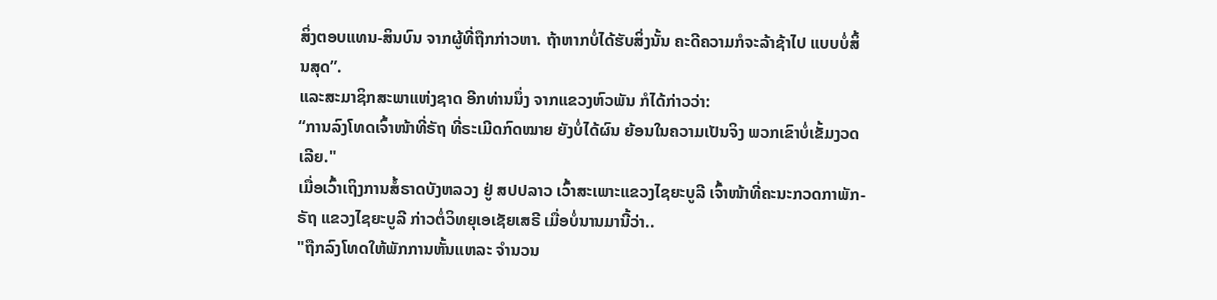ສິ່ງຕອບແທນ-ສິນບົນ ຈາກຜູ້ທີ່ຖືກກ່າວຫາ. ຖ້າຫາກບໍ່ໄດ້ຮັບສິ່ງນັ້ນ ຄະດີຄວາມກໍຈະລ້າຊ້າໄປ ແບບບໍ່ສິ້ນສຸດ”.
ແລະສະມາຊິກສະພາແຫ່ງຊາດ ອີກທ່ານນຶ່ງ ຈາກແຂວງຫົວພັນ ກໍໄດ້ກ່າວວ່າ:
“ການລົງໂທດເຈົ້າໜ້າທີ່ຣັຖ ທີ່ຣະເມີດກົດໝາຍ ຍັງບໍ່ໄດ້ຜົນ ຍ້ອນໃນຄວາມເປັນຈິງ ພວກເຂົາບໍ່ເຂັ້ມງວດເລີຍ."
ເມື່ອເວົ້າເຖິງການສໍ້ຣາດບັງຫລວງ ຢູ່ ສປປລາວ ເວົ້າສະເພາະແຂວງໄຊຍະບູລີ ເຈົ້າໜ້າທີ່ຄະນະກວດກາພັກ-ຣັຖ ແຂວງໄຊຍະບູລີ ກ່າວຕໍ່ວິທຍຸເອເຊັຍເສຣີ ເມື່ອບໍ່ນານມານີ້ວ່າ..
"ຖືກລົງໂທດໃຫ້ພັກການຫັ້ນແຫລະ ຈຳນວນ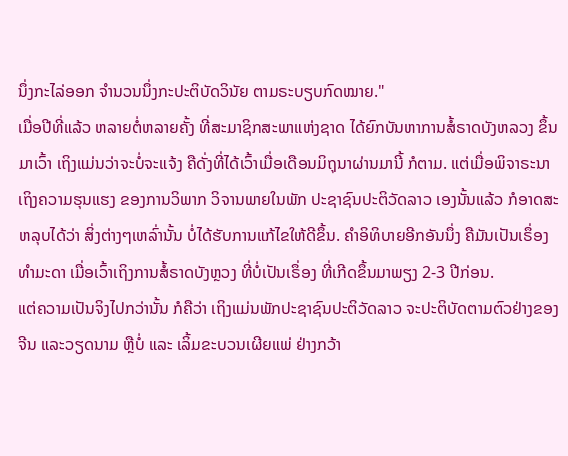ນຶ່ງກະໄລ່ອອກ ຈຳນວນນຶ່ງກະປະຕິບັດວິນັຍ ຕາມຣະບຽບກົດໝາຍ."
ເມື່ອປີທີ່ແລ້ວ ຫລາຍຕໍ່ຫລາຍຄັ້ງ ທີ່ສະມາຊິກສະພາແຫ່ງຊາດ ໄດ້ຍົກບັນຫາການສໍ້ຣາດບັງຫລວງ ຂຶ້ນມາເວົ້າ ເຖິງແມ່ນວ່າຈະບໍ່ຈະແຈ້ງ ຄືດັ່ງທີ່ໄດ້ເວົ້າເມື່ອເດືອນມິຖຸນາຜ່ານມານີ້ ກໍຕາມ. ແຕ່ເມື່ອພິຈາຣະນາ ເຖິງຄວາມຮຸນແຮງ ຂອງການວິພາກ ວິຈານພາຍໃນພັກ ປະຊາຊົນປະຕິວັດລາວ ເອງນັ້ນແລ້ວ ກໍອາດສະຫລຸບໄດ້ວ່າ ສິ່ງຕ່າງໆເຫລົ່ານັ້ນ ບໍ່ໄດ້ຮັບການແກ້ໄຂໃຫ້ດີຂຶ້ນ. ຄຳອິທິບາຍອີກອັນນຶ່ງ ຄືມັນເປັນເຣຶ່ອງທຳມະດາ ເມື່ອເວົ້າເຖິງການສໍ້ຣາດບັງຫຼວງ ທີ່ບໍ່ເປັນເຣຶ່ອງ ທີ່ເກີດຂຶ້ນມາພຽງ 2-3 ປີກ່ອນ.
ແຕ່ຄວາມເປັນຈິງໄປກວ່ານັ້ນ ກໍຄືວ່າ ເຖິງແມ່ນພັກປະຊາຊົນປະຕິວັດລາວ ຈະປະຕິບັດຕາມຕົວຢ່າງຂອງຈີນ ແລະວຽດນາມ ຫຼືບໍ່ ແລະ ເລິ້ມຂະບວນເຜີຍແພ່ ຢ່າງກວ້າ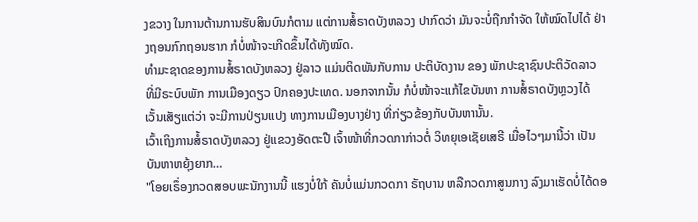ງຂວາງ ໃນການຕ້ານການຮັບສິນບົນກໍຕາມ ແຕ່ການສໍ້ຣາດບັງຫລວງ ປາກົດວ່າ ມັນຈະບໍ່ຖືກກຳຈັດ ໃຫ້ໝົດໄປໄດ້ ຢ່າງຖອນກົກຖອນຮາກ ກໍບໍ່ໜ້າຈະເກີດຂຶ້ນໄດ້ທັງໝົດ.
ທຳມະຊາດຂອງການສໍ້ຣາດບັງຫລວງ ຢູ່ລາວ ແມ່ນຕິດພັນກັບການ ປະຕິບັດງານ ຂອງ ພັກປະຊາຊົນປະຕິວັດລາວ ທີ່ມີຣະບົບພັກ ການເມືອງດຽວ ປົກຄອງປະເທດ. ນອກຈາກນັ້ນ ກໍບໍ່ໜ້າຈະແກ້ໄຂບັນຫາ ການສໍ້ຣາດບັງຫຼວງໄດ້ ເວັ້ນເສັຽແຕ່ວ່າ ຈະມີການປ່ຽນແປງ ທາງການເມືອງບາງຢ່າງ ທີ່ກ່ຽວຂ້ອງກັບບັນຫານັ້ນ.
ເວົ້າເຖິງການສໍ້ຣາດບັງຫລວງ ຢູ່ແຂວງອັດຕະປື ເຈົ້າໜ້າທີ່ກວດກາກ່າວຕໍ່ ວິທຍຸເອເຊັຍເສຣີ ເມື່ອໄວໆມານີ້ວ່າ ເປັນບັນຫາຫຍຸ້ງຍາກ…
"ໂອຍເຣຶ່ອງກວດສອບພະນັກງານນີ້ ແຮງບໍ່ໃກ້ ຄັນບໍ່ແມ່ນກວດກາ ຣັຖບານ ຫລືກວດກາສູນກາງ ລົງມາເຮັດບໍ່ໄດ້ດອ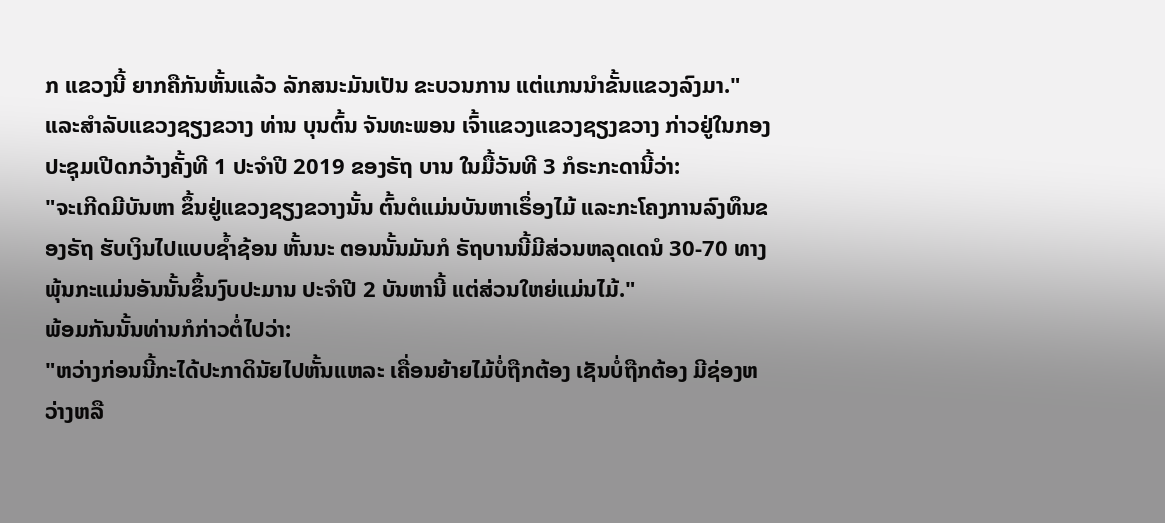ກ ແຂວງນີ້ ຍາກຄືກັນຫັ້ນແລ້ວ ລັກສນະມັນເປັນ ຂະບວນການ ແຕ່ແກນນຳຂັ້ນແຂວງລົງມາ."
ແລະສຳລັບແຂວງຊຽງຂວາງ ທ່ານ ບຸນຕົ້ນ ຈັນທະພອນ ເຈົ້າແຂວງແຂວງຊຽງຂວາງ ກ່າວຢູ່ໃນກອງປະຊຸມເປີດກວ້າງຄັ້ງທີ 1 ປະຈຳປີ 2019 ຂອງຣັຖ ບານ ໃນມື້ວັນທີ 3 ກໍຣະກະດານີ້ວ່າ:
"ຈະເກີດມີບັນຫາ ຂຶ້ນຢູ່ແຂວງຊຽງຂວາງນັ້ນ ຕົ້ນຕໍແມ່ນບັນຫາເຣຶ່ອງໄມ້ ແລະກະໂຄງການລົງທຶນຂອງຣັຖ ຮັບເງິນໄປແບບຊ້ຳຊ້ອນ ຫັ້ນນະ ຕອນນັ້ນມັນກໍ ຣັຖບານນີ້ມີສ່ວນຫລຸດເດນໍ 30-70 ທາງພຸ້ນກະແມ່ນອັນນັ້ນຂຶ້ນງົບປະມານ ປະຈຳປີ 2 ບັນຫານີ້ ແຕ່ສ່ວນໃຫຍ່ແມ່ນໄມ້."
ພ້ອມກັນນັ້ນທ່ານກໍກ່າວຕໍ່ໄປວ່າ:
"ຫວ່າງກ່ອນນີ້ກະໄດ້ປະກາດິນັຍໄປຫັ້ນແຫລະ ເຄື່ອນຍ້າຍໄມ້ບໍ່ຖືກຕ້ອງ ເຊັນບໍ່ຖືກຕ້ອງ ມີຊ່ອງຫວ່າງຫລື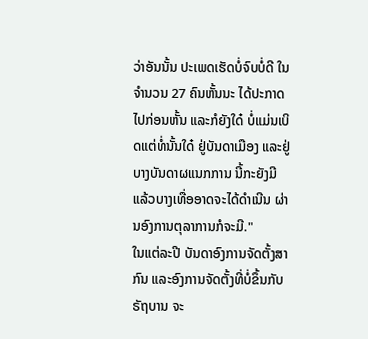ວ່າອັນນັ້ນ ປະເພດເຮັດບໍ່ຈົບບໍ່ດີ ໃນຈຳນວນ 27 ຄົນຫັ້ນນະ ໄດ້ປະກາດໄປກ່ອນຫັ້ນ ແລະກໍຍັງໃດ໋ ບໍ່ແມ່ນເບິດແຕ່ທໍ່ນັ້ນໃດ໋ ຢູ່ບັນດາເມືອງ ແລະຢູ່ບາງບັນດາຜແນກການ ນີ້ກະຍັງມີ ແລ້ວບາງເທື່ອອາດຈະໄດ້ດຳເນີນ ຜ່ານອົງການຕຸລາການກໍຈະມີ."
ໃນແຕ່ລະປີ ບັນດາອົງການຈັດຕັ້ງສາກົນ ແລະອົງການຈັດຕັ້ງທີ່ບໍ່ຂຶ້ນກັບຣັຖບານ ຈະ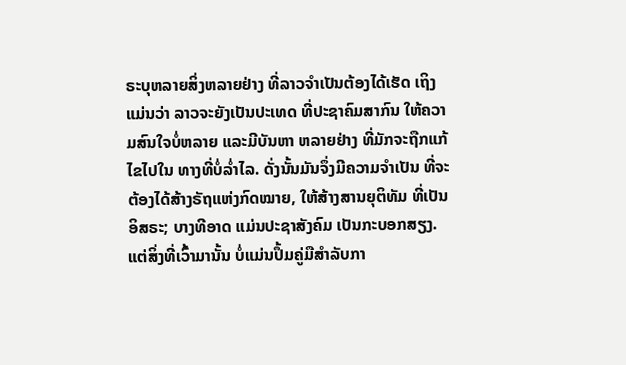ຣະບຸຫລາຍສິ່ງຫລາຍຢ່າງ ທີ່ລາວຈຳເປັນຕ້ອງໄດ້ເຮັດ ເຖິງແມ່ນວ່າ ລາວຈະຍັງເປັນປະເທດ ທີ່ປະຊາຄົມສາກົນ ໃຫ້ຄວາມສົນໃຈບໍ່ຫລາຍ ແລະມີບັນຫາ ຫລາຍຢ່າງ ທີ່ມັກຈະຖືກແກ້ໄຂໄປໃນ ທາງທີ່ບໍ່ລ່ຳໄລ. ດັ່ງນັ້ນມັນຈຶ່ງມີຄວາມຈຳເປັນ ທີ່ຈະຕ້ອງໄດ້ສ້າງຣັຖແຫ່ງກົດໝາຍ, ໃຫ້ສ້າງສານຍຸຕິທັມ ທີ່ເປັນອິສຣະ; ບາງທີອາດ ແມ່ນປະຊາສັງຄົມ ເປັນກະບອກສຽງ.
ແຕ່ສິ່ງທີ່ເວົ້າມານັ້ນ ບໍ່ແມ່ນປຶ້ມຄູ່ມືສຳລັບກາ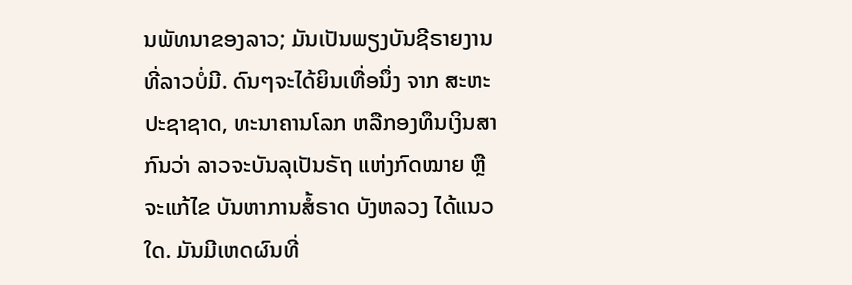ນພັທນາຂອງລາວ; ມັນເປັນພຽງບັນຊີຣາຍງານ ທີ່ລາວບໍ່ມີ. ດົນໆຈະໄດ້ຍິນເທື່ອນຶ່ງ ຈາກ ສະຫະປະຊາຊາດ, ທະນາຄານໂລກ ຫລືກອງທຶນເງິນສາກົນວ່າ ລາວຈະບັນລຸເປັນຣັຖ ແຫ່ງກົດໝາຍ ຫຼືຈະແກ້ໄຂ ບັນຫາການສໍ້ຣາດ ບັງຫລວງ ໄດ້ແນວໃດ. ມັນມີເຫດຜົນທີ່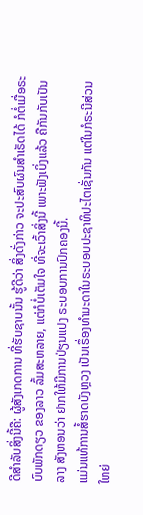ດີສຳລັບສິ່ງນີ້ຄື: ຜູ້ສັງເກດການ ທີ່ຮັບຊາບນັ້ນ ຮູ້ດີວ່າ ສິ່ງດັ່ງກ່າວ ຈະປະສົບຜົນສຳເຣັດໄດ້ ກໍຕໍ່ເມື່ອຣະບົບພັກດຽວ ຂອງລາວ ລົ້ມສະຫລາຍ, ແຕ່ກໍບໍ່ເຕັມໃຈ ທີ່ຈະເວົ້າສິ່ງນີ້ ເພາະຟັງເບິ່ງແລ້ວ ຄືກັນກັບເປັນລາງ ສັງຫອນວ່າ ຢາກໃຫ້ມີການປ່ຽນແປງ ຣະບອບການປົກຄອງນີ້.
ແມ່ນແທ້ການສໍ້ຮາດບັງຫຼວງ ເປັນເຣຶ່ອງທຳມະດາໃນຣະບອບປະຊາທິປະໄຕເຊັ່ນກັນ ແຕ່ໃນກໍຣະນີສ່ວນໃຫຍ່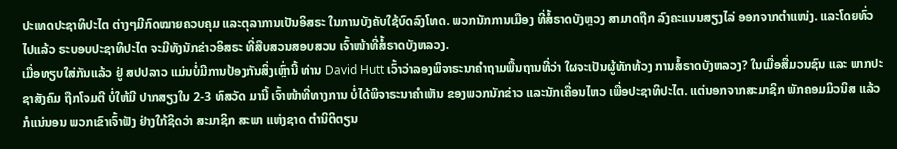ປະເທດປະຊາທິປະໄຕ ຕ່າງໆມີກົດໝາຍຄວບຄຸມ ແລະຕຸລາການເປັນອິສຣະ ໃນການບັງຄັບໃຊ້ບົດລົງໂທດ. ພວກນັກການເມືອງ ທີ່ສໍ້ຣາດບັງຫຼວງ ສາມາດຖືກ ລົງຄະແນນສຽງໄລ່ ອອກຈາກຕຳແໜ່ງ. ແລະໂດຍທົ່ວໄປແລ້ວ ຣະບອບປະຊາທິປະໄຕ ຈະມີທັງນັກຂ່າວອິສຣະ ທີ່ສືບສວນສອບສວນ ເຈົ້າໜ້າທີ່ສໍ້ຣາດບັງຫລວງ.
ເມື່ອທຽບໃສ່ກັນແລ້ວ ຢູ່ ສປປລາວ ແມ່ນບໍ່ມີການປ້ອງກັນສິ່ງເຫຼົ່ານີ້ ທ່ານ David Hutt ເວົ້າວ່າລອງພິຈາຣະນາຄຳຖາມພື້ນຖານທີ່ວ່າ ໃຜຈະເປັນຜູ້ທັກທ້ວງ ການສໍ້ຣາດບັງຫລວງ? ໃນເມື່ອສື່ມວນຊົນ ແລະ ພາກປະຊາສັງຄົມ ຖືກໂຈມຕີ ບໍ່ໃຫ້ມີ ປາກສຽງໃນ 2-3 ທົສວັດ ມານີ້ ເຈົ້າໜ້າທີ່ທາງການ ບໍ່ໄດ້ພິຈາຣະນາຄຳເຫັນ ຂອງພວກນັກຂ່າວ ແລະນັກເຄື່ອນໄຫວ ເພື່ອປະຊາທິປະໄຕ. ແຕ່ນອກຈາກສະມາຊິກ ພັກຄອມມິວນິສ ແລ້ວ ກໍແນ່ນອນ ພວກເຂົາເຈົ້າຟັງ ຢ່າງໃກ້ຊິດວ່າ ສະມາຊິກ ສະພາ ແຫ່ງຊາດ ຕຳນິຕິຕຽນ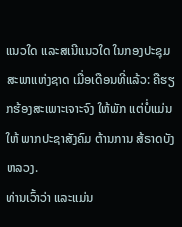ແນວໃດ ແລະສເນີແນວໃດ ໃນກອງປະຊຸມສະພາແຫ່ງຊາດ ເມື່ອເດືອນທີ່ແລ້ວ: ຄືຮຽກຮ້ອງສະເພາະເຈາະຈົງ ໃຫ້ພັກ ແຕ່ບໍ່ແມ່ນໃຫ້ ພາກປະຊາສັງຄົມ ຕ້ານການ ສ້ຣາດບັງຫລວງ.
ທ່ານເວົ້າວ່າ ແລະແມ່ນ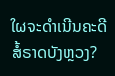ໃຜຈະດຳເນີນຄະດີສໍ້ຣາດບັງຫຼວງ?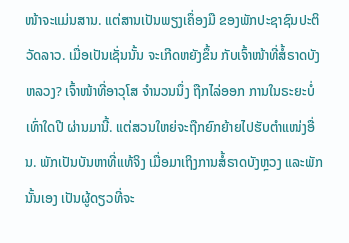ໜ້າຈະແມ່ນສານ. ແຕ່ສານເປັນພຽງເຄຶ່ອງມື ຂອງພັກປະຊາຊົນປະຕິວັດລາວ. ເມື່ອເປັນເຊັ່ນນັ້ນ ຈະເກີດຫຍັງຂຶ້ນ ກັບເຈົ້າໜ້າທີ່ສໍ້ຣາດບັງຫລວງ? ເຈົ້າໜ້າທີ່ອາວຸໂສ ຈຳນວນນຶ່ງ ຖືກໄລ່ອອກ ການໃນຣະຍະບໍ່ເທົ່າໃດປີ ຜ່ານມານີ້. ແຕ່ສວນໃຫຍ່ຈະຖືກຍົກຍ້າຍໄປຮັບຕຳແໜ່ງອື່ນ. ພັກເປັນບັນຫາທີ່ແທ້ຈິງ ເມື່ອມາເຖິງການສໍ້ຣາດບັງຫຼວງ ແລະພັກນັ້ນເອງ ເປັນຜູ້ດຽວທີ່ຈະ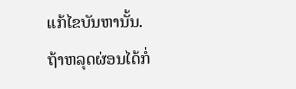ແກ້ໄຂບັນຫານັ້ນ.
ຖ້າຫລຸດຜ່ອນໄດ້ກໍ່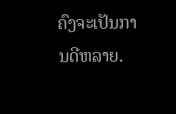ຄົງຈະເປັນການດີຫລາຍ.